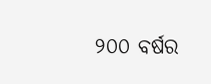୨୦୦ ବର୍ଷର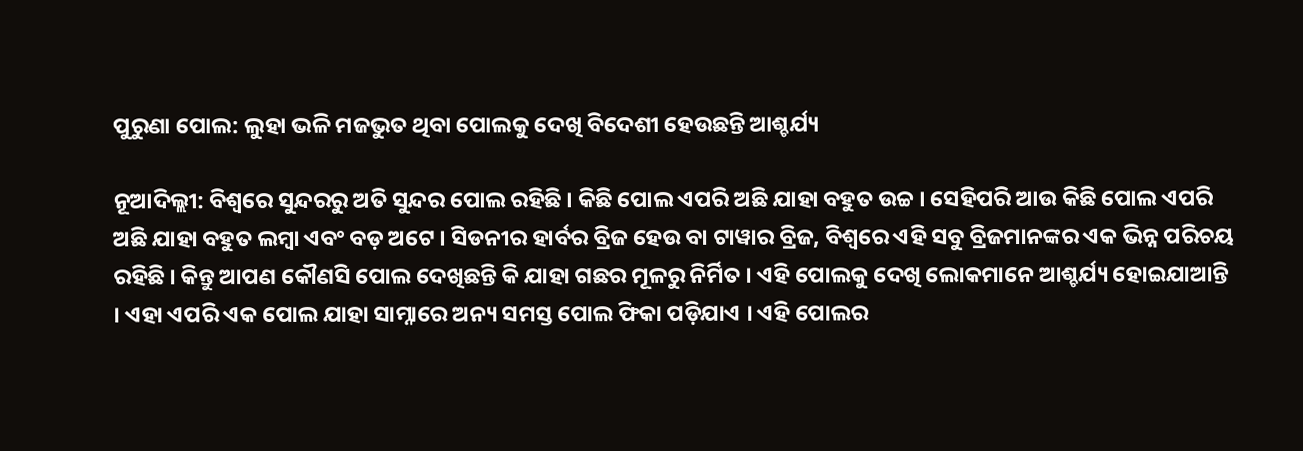ପୁରୁଣା ପୋଲ: ଲୁହା ଭଳି ମଜଭୁତ ଥିବା ପୋଲକୁ ଦେଖି ବିଦେଶୀ ହେଉଛନ୍ତି ଆଶ୍ଚର୍ଯ୍ୟ

ନୂଆଦିଲ୍ଲୀ: ବିଶ୍ୱରେ ସୁନ୍ଦରରୁ ଅତି ସୁନ୍ଦର ପୋଲ ରହିଛି । କିଛି ପୋଲ ଏପରି ଅଛି ଯାହା ବହୁତ ଉଚ୍ଚ । ସେହିପରି ଆଉ କିଛି ପୋଲ ଏପରି ଅଛି ଯାହା ବହୁତ ଲମ୍ବା ଏବଂ ବଡ଼ ଅଟେ । ସିଡନୀର ହାର୍ବର ବ୍ରିଜ ହେଉ ବା ଟାୱାର ବ୍ରିଜ, ବିଶ୍ୱରେ ଏହି ସବୁ ବ୍ରିଜମାନଙ୍କର ଏକ ଭିନ୍ନ ପରିଚୟ ରହିଛି । କିନ୍ତୁ ଆପଣ କୌଣସି ପୋଲ ଦେଖିଛନ୍ତି କି ଯାହା ଗଛର ମୂଳରୁ ନିର୍ମିତ । ଏହି ପୋଲକୁ ଦେଖି ଲୋକମାନେ ଆଶ୍ଚର୍ଯ୍ୟ ହୋଇଯାଆନ୍ତି । ଏହା ଏପରି ଏକ ପୋଲ ଯାହା ସାମ୍ନାରେ ଅନ୍ୟ ସମସ୍ତ ପୋଲ ଫିକା ପଡ଼ିଯାଏ । ଏହି ପୋଲର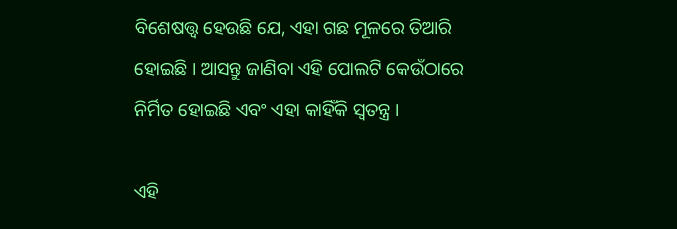ବିଶେଷତ୍ତ୍ୱ ହେଉଛି ଯେ, ଏହା ଗଛ ମୂଳରେ ତିଆରି ହୋଇଛି । ଆସନ୍ତୁ ଜାଣିବା ଏହି ପୋଲଟି କେଉଁଠାରେ ନିର୍ମିତ ହୋଇଛି ଏବଂ ଏହା କାହିଁକି ସ୍ୱତନ୍ତ୍ର ।

ଏହି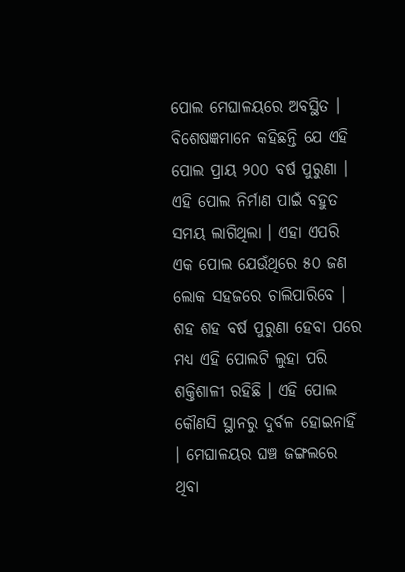ପୋଲ ମେଘାଳୟରେ ଅବସ୍ଥିତ । ବିଶେଷଜ୍ଞମାନେ କହିଛନ୍ତି ଯେ ଏହି ପୋଲ ପ୍ରାୟ ୨୦୦ ବର୍ଷ ପୁରୁଣା । ଏହି ପୋଲ ନିର୍ମାଣ ପାଇଁ ବହୁତ ସମୟ ଲାଗିଥିଲା । ଏହା ଏପରି ଏକ ପୋଲ ଯେଉଁଥିରେ ୫୦ ଜଣ ଲୋକ ସହଜରେ ଚାଲିପାରିବେ । ଶହ ଶହ ବର୍ଷ ପୁରୁଣା ହେବା ପରେ ମଧ୍ୟ ଏହି ପୋଲଟି ଲୁହା ପରି ଶକ୍ତିଶାଳୀ ରହିଛି । ଏହି ପୋଲ କୌଣସି ସ୍ଥାନରୁ ଦୁର୍ବଳ ହୋଇନାହିଁ । ମେଘାଳୟର ଘଞ୍ଚ ଜଙ୍ଗଲରେ ଥିବା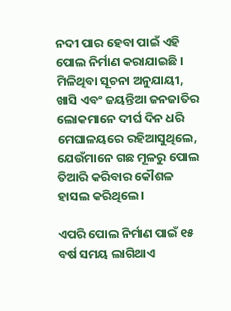ନଦୀ ପାର ହେବା ପାଇଁ ଏହି ପୋଲ ନିର୍ମାଣ କରାଯାଇଛି । ମିଳିଥିବା ସୂଚନା ଅନୁଯାୟୀ, ଖାସି ଏବଂ ଜୟନ୍ତିଆ ଜନଜାତିର ଲୋକମାନେ ଦୀର୍ଘ ଦିନ ଧରି ମେଘାଳୟରେ ରହିଆସୁଥିଲେ, ଯେଉଁମାନେ ଗଛ ମୂଳରୁ ପୋଲ ତିଆରି କରିବାର କୌଶଳ ହାସଲ କରିଥିଲେ ।

ଏପରି ପୋଲ ନିର୍ମାଣ ପାଇଁ ୧୫ ବର୍ଷ ସମୟ ଲାଗିଥାଏ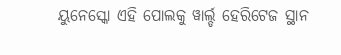ୟୁନେସ୍କୋ ଏହି ପୋଲକୁ ୱାର୍ଲ୍ଡ ହେରିଟେଜ ସ୍ଥାନ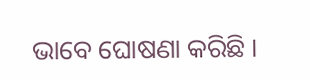ଭାବେ ଘୋଷଣା କରିଛି ।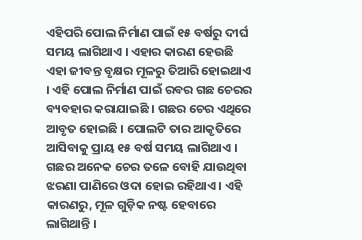ଏହିପରି ପୋଲ ନିର୍ମାଣ ପାଇଁ ୧୫ ବର୍ଷରୁ ଦୀର୍ଘ ସମୟ ଲାଗିଥାଏ । ଏହାର କାରଣ ହେଉଛି ଏହା ଜୀବନ୍ତ ବୃକ୍ଷର ମୂଳରୁ ତିଆରି ହୋଇଥାଏ । ଏହି ପୋଲ ନିର୍ମାଣ ପାଇଁ ରବର ଗଛ ଚେରର ବ୍ୟବହାର କରାଯାଇଛି । ଗଛର ଚେର ଏଥିରେ ଆବୃତ ହୋଇଛି । ପୋଲଟି ତାର ଆକୃତିରେ ଆସିବାକୁ ପ୍ରାୟ ୧୫ ବର୍ଷ ସମୟ ଲାଗିଥାଏ । ଗଛର ଅନେକ ଚେର ତଳେ ବୋହି ଯାଉଥିବା ଝରଣା ପାଣିରେ ଓଦା ହୋଇ ରହିଥାଏ । ଏହି କାରଣରୁ, ମୂଳ ଗୁଡ଼ିକ ନଷ୍ଟ ହେବାରେ ଲାଗିଥାନ୍ତି ।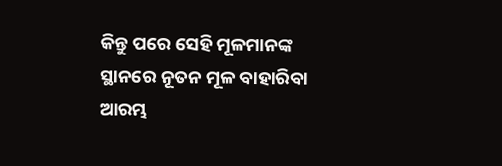କିନ୍ତୁ ପରେ ସେହି ମୂଳମାନଙ୍କ ସ୍ଥାନରେ ନୂତନ ମୂଳ ବାହାରିବା ଆରମ୍ଭ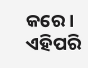କରେ । ଏହିପରି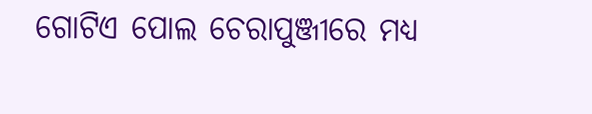ଗୋଟିଏ ପୋଲ ଚେରାପୁଞ୍ଜୀରେ ମଧ୍ୟ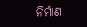ନିର୍ମାଣ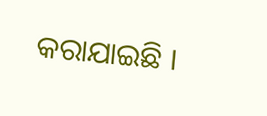କରାଯାଇଛି ।